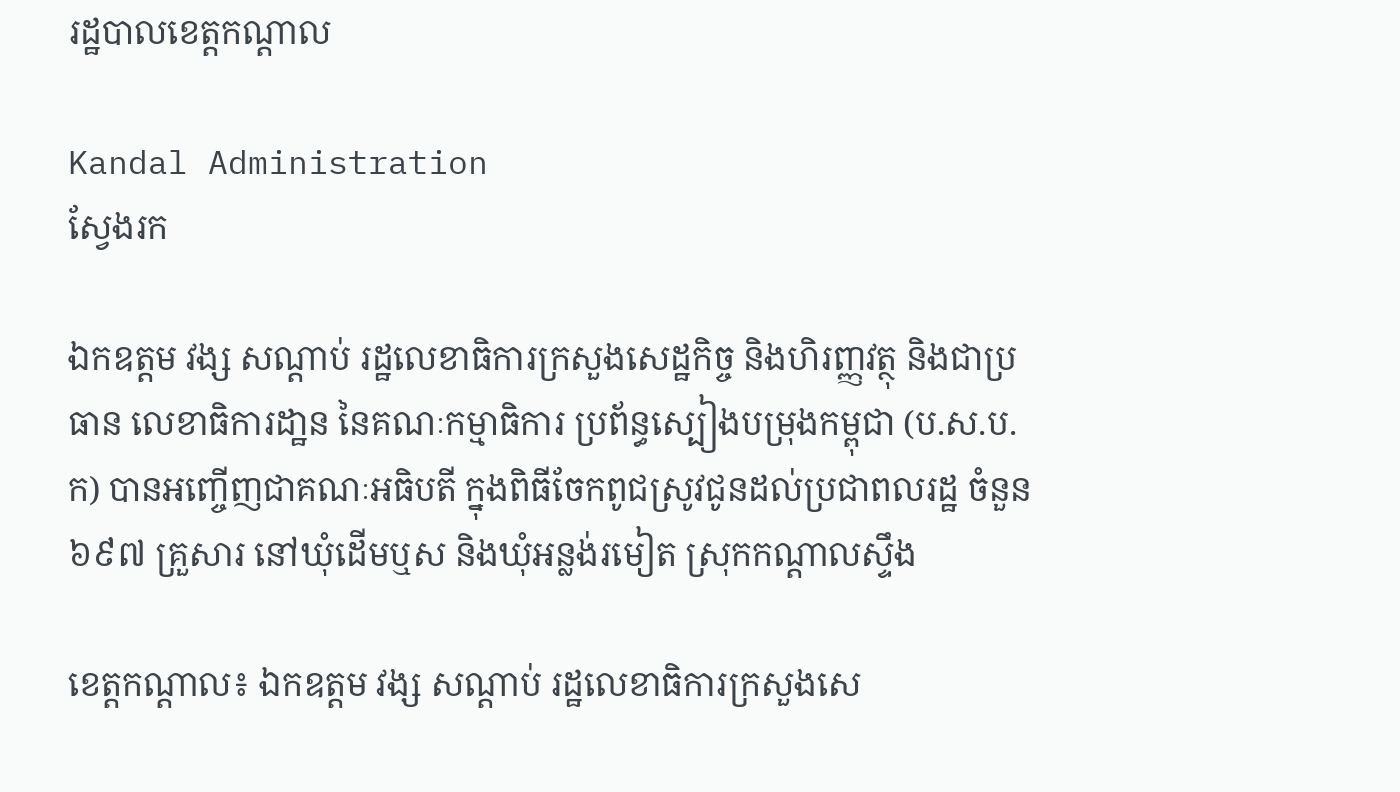រដ្ឋបាលខេត្តកណ្តាល

Kandal Administration
ស្វែងរក

ឯកឧត្តម វង្ស សណ្តាប់ រដ្ឋលេខាធិការក្រសួងសេដ្ឋកិច្ច និងហិរញ្ញវត្ថុ និងជាប្រធាន លេខាធិការដា្ឋន នៃគណៈកម្មាធិការ ប្រព័ន្ធស្បៀងបម្រុងកម្ពុជា (ប.ស.ប.ក) បានអញ្ចើញជាគណៈអធិបតី ក្នុងពិធីចែកពូជស្រូវជូនដល់ប្រជាពលរដ្ឋ ចំនួន ៦៩៧ គ្រួសារ នៅឃុំដើមឬស និងឃុំអន្លង់រមៀត ស្រុកកណ្តាលស្ទឹង

ខេត្តកណ្តាល៖ ឯកឧត្តម វង្ស សណ្តាប់ រដ្ឋលេខាធិការក្រសួងសេ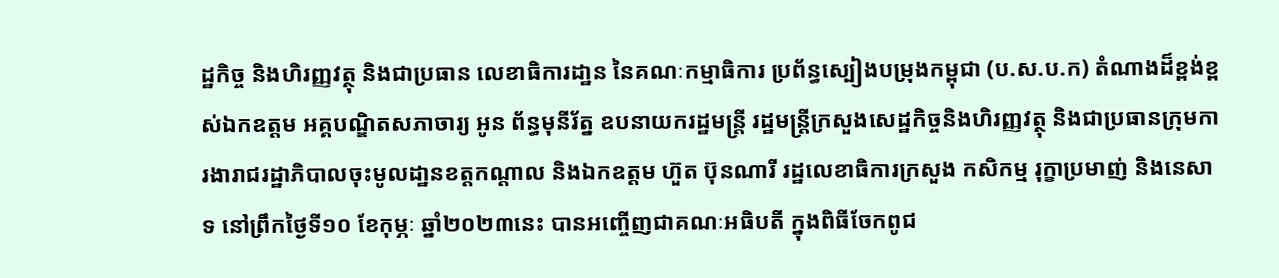ដ្ឋកិច្ច និងហិរញ្ញវត្ថុ និងជាប្រធាន លេខាធិការដា្ឋន នៃគណៈកម្មាធិការ ប្រព័ន្ធស្បៀងបម្រុងកម្ពុជា (ប.ស.ប.ក) តំណាងដ៏ខ្ពង់ខ្ពស់ឯកឧត្តម អគ្គបណ្ឌិតសភាចារ្យ អូន ព័ន្ធមុនីរ័ត្ន ឧបនាយករដ្ឋមន្ត្រី រដ្ឋមន្ត្រីក្រសួងសេដ្ឋកិច្ចនិងហិរញ្ញវត្ថុ និងជាប្រធានក្រុមការងារាជរដ្ឋាភិបាលចុះមូលដា្ឋនខត្តកណ្តាល និងឯកឧត្តម ហ៊ួត ប៊ុនណារី រដ្ឋលេខាធិការក្រសួង កសិកម្ម រុក្ខាប្រមាញ់ និងនេសាទ នៅព្រឹកថ្ងៃទី១០ ខែកុម្ភៈ ឆ្នាំ២០២៣នេះ បានអញ្ចើញជាគណៈអធិបតី ក្នុងពិធីចែកពូជ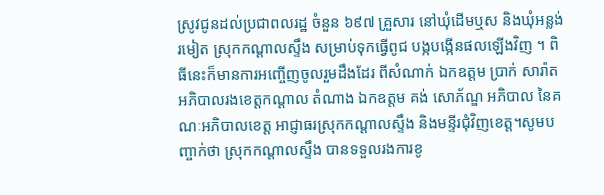ស្រូវជូនដល់ប្រជាពលរដ្ឋ ចំនួន ៦៩៧ គ្រួសារ នៅឃុំដើមឬស និងឃុំអន្លង់រមៀត ស្រុកកណ្តាលស្ទឹង សម្រាប់ទុកធ្វើពូជ បង្កបង្កើនផលឡើងវិញ ។ ពិធីនេះក៏មានការអញ្ចើញចូលរួមដឹងដែរ ពីសំណាក់ ឯកឧត្តម ប្រាក់ សារ៉ាត អភិបាលរងខេត្តកណ្តាល តំណាង ឯកឧត្តម គង់ សោភ័ណ្ឌ អភិបាល នៃគណៈអភិបាលខេត្ត អាជ្ញាធរស្រុកកណ្ដាលស្ទឹង និងមន្ទីរជុំវិញខេត្ត។សូមបញ្ចាក់ថា ស្រុកកណ្តាលស្ទឹង បានទទួលរងការខូ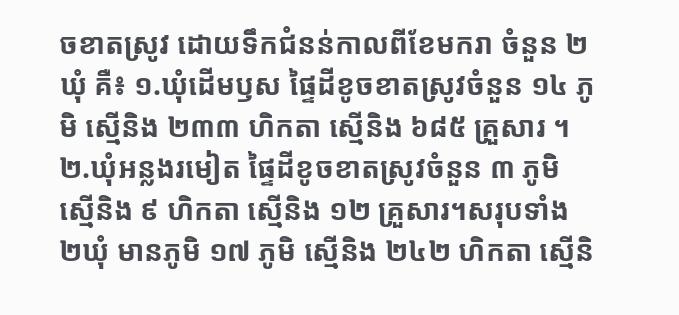ចខាតស្រូវ ដោយទឹកជំនន់កាលពីខែមករា ចំនួន ២ឃុំ គឺ៖ ១.ឃុំដើមឫស ផ្ទៃដីខូចខាតស្រូវចំនួន ១៤ ភូមិ ស្មើនិង ២៣៣ ហិកតា ស្មើនិង ៦៨៥ គ្រួសារ ។ ២.ឃុំអន្លងរមៀត ផ្ទៃដីខូចខាតស្រូវចំនួន ៣ ភូមិ ស្មើនិង ៩ ហិកតា ស្មើនិង ១២ គ្រួសារ។សរុបទាំង ២ឃុំ មានភូមិ ១៧ ភូមិ ស្មើនិង ២៤២ ហិកតា ស្មើនិ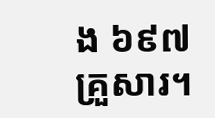ង ៦៩៧ គ្រួសារ។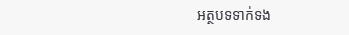អត្ថបទទាក់ទង